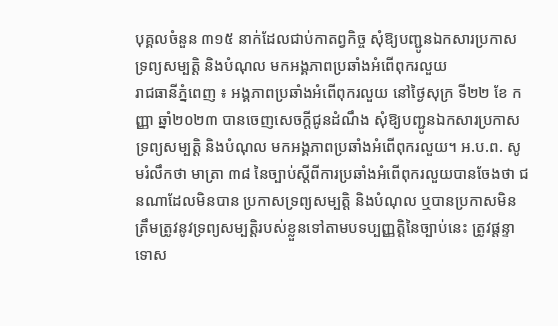បុគ្គលចំនួន ៣១៥ នាក់ដែលជាប់កាតព្វកិច្ច សុំឱ្យបញ្ជូនឯកសារប្រកាសទ្រព្យសម្បត្តិ និងបំណុល មកអង្គភាពប្រឆាំងអំពើពុករលួយ
រាជធានីភ្នំពេញ ៖ អង្គភាពប្រឆាំងអំពើពុករលួយ នៅថ្ងៃសុក្រ ទី២២ ខែ កញ្ញា ឆ្នាំ២០២៣ បានចេញសេចក្តីជូនដំណឹង សុំឱ្យបញ្ជូនឯកសារប្រកាសទ្រព្យសម្បត្តិ និងបំណុល មកអង្គភាពប្រឆាំងអំពើពុករលួយ។ អ.ប.ព. សូមរំលឹកថា មាត្រា ៣៨ នៃច្បាប់ស្តីពីការប្រឆាំងអំពើពុករលួយបានចែងថា ជនណាដែលមិនបាន ប្រកាសទ្រព្យសម្បត្តិ និងបំណុល ឬបានប្រកាសមិនត្រឹមត្រូវនូវទ្រព្យសម្បត្តិរបស់ខ្លួនទៅតាមបទប្បញ្ញត្តិនៃច្បាប់នេះ ត្រូវផ្តន្ទាទោស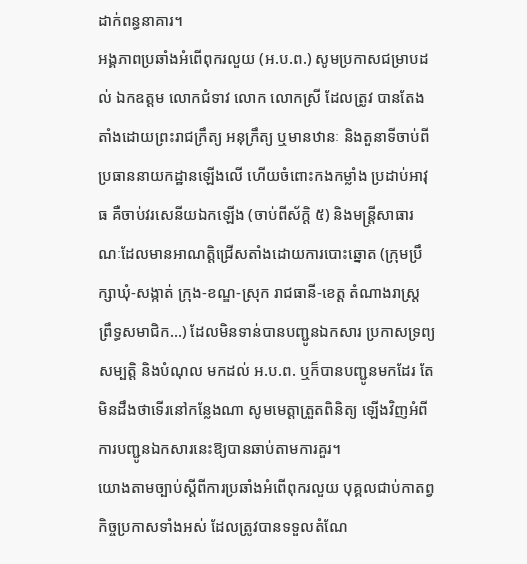ដាក់ពន្ធនាគារ។
អង្គភាពប្រឆាំងអំពើពុករលួយ (អ.ប.ព.) សូមប្រកាសជម្រាបដល់ ឯកឧត្តម លោកជំទាវ លោក លោកស្រី ដែលត្រូវ បានតែងតាំងដោយព្រះរាជក្រឹត្យ អនុក្រឹត្យ ឬមានឋានៈ និងតួនាទីចាប់ពីប្រធាននាយកដ្ឋានឡើងលើ ហើយចំពោះកងកម្លាំង ប្រដាប់អាវុធ គឺចាប់វរសេនីយឯកឡើង (ចាប់ពីស័ក្តិ ៥) និងមន្ត្រីសាធារណៈដែលមានអាណត្តិជ្រើសតាំងដោយការបោះឆ្នោត (ក្រុមប្រឹក្សាឃុំ-សង្កាត់ ក្រុង-ខណ្ឌ-ស្រុក រាជធានី-ខេត្ត តំណាងរាស្ត្រ ព្រឹទ្ធសមាជិក…) ដែលមិនទាន់បានបញ្ជូនឯកសារ ប្រកាសទ្រព្យសម្បត្តិ និងបំណុល មកដល់ អ.ប.ព. ឬក៏បានបញ្ជូនមកដែរ តែមិនដឹងថាទើរនៅកន្លែងណា សូមមេត្តាត្រួតពិនិត្យ ឡើងវិញអំពីការបញ្ជូនឯកសារនេះឱ្យបានឆាប់តាមការគួរ។
យោងតាមច្បាប់ស្តីពីការប្រឆាំងអំពើពុករលួយ បុគ្គលជាប់កាតព្វកិច្ចប្រកាសទាំងអស់ ដែលត្រូវបានទទួលតំណែ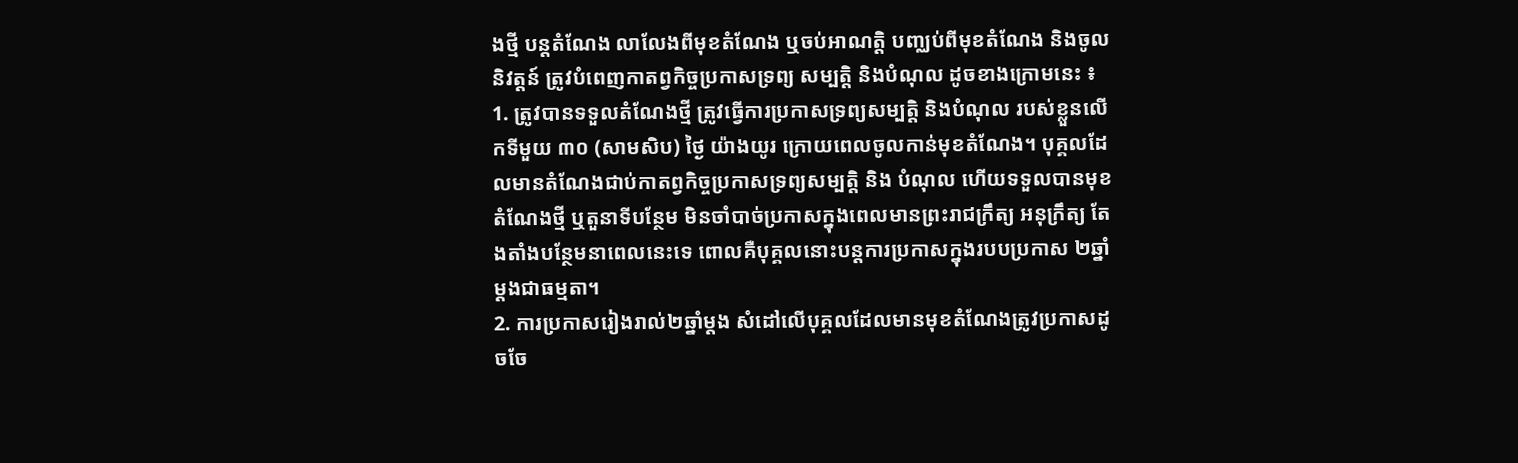ងថ្មី បន្តតំណែង លាលែងពីមុខតំណែង ឬចប់អាណត្តិ បញ្ឈប់ពីមុខតំណែង និងចូលនិវត្តន៍ ត្រូវបំពេញកាតព្វកិច្ចប្រកាសទ្រព្យ សម្បត្តិ និងបំណុល ដូចខាងក្រោមនេះ ៖
1. ត្រូវបានទទួលតំណែងថ្មី ត្រូវធ្វើការប្រកាសទ្រព្យសម្បត្តិ និងបំណុល របស់ខ្លួនលើកទីមួយ ៣០ (សាមសិប) ថ្ងៃ យ៉ាងយូរ ក្រោយពេលចូលកាន់មុខតំណែង។ បុគ្គលដែលមានតំណែងជាប់កាតព្វកិច្ចប្រកាសទ្រព្យសម្បត្តិ និង បំណុល ហើយទទួលបានមុខតំណែងថ្មី ឬតួនាទីបន្ថែម មិនចាំបាច់ប្រកាសក្នុងពេលមានព្រះរាជក្រឹត្យ អនុក្រឹត្យ តែងតាំងបន្ថែមនាពេលនេះទេ ពោលគឺបុគ្គលនោះបន្តការប្រកាសក្នុងរបបប្រកាស ២ឆ្នាំម្តងជាធម្មតា។
2. ការប្រកាសរៀងរាល់២ឆ្នាំម្ដង សំដៅលើបុគ្គលដែលមានមុខតំណែងត្រូវប្រកាសដូចចែ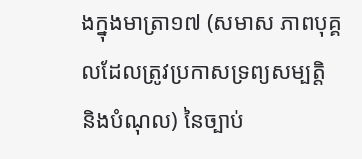ងក្នុងមាត្រា១៧ (សមាស ភាពបុគ្គលដែលត្រូវប្រកាសទ្រព្យសម្បត្តិ និងបំណុល) នៃច្បាប់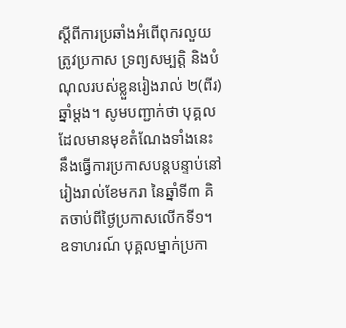ស្តីពីការប្រឆាំងអំពើពុករលួយ ត្រូវប្រកាស ទ្រព្យសម្បត្តិ និងបំណុលរបស់ខ្លួនរៀងរាល់ ២(ពីរ)ឆ្នាំម្តង។ សូមបញ្ជាក់ថា បុគ្គលដែលមានមុខតំណែងទាំងនេះ នឹងធ្វើការប្រកាសបន្តបន្ទាប់នៅរៀងរាល់ខែមករា នៃឆ្នាំទី៣ គិតចាប់ពីថ្ងៃប្រកាសលើកទី១។ ឧទាហរណ៍ បុគ្គលម្នាក់ប្រកា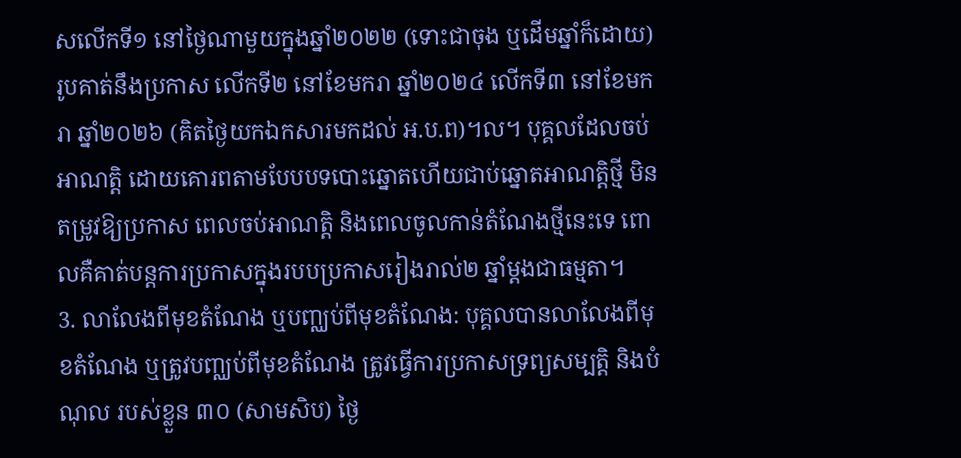សលើកទី១ នៅថ្ងៃណាមួយក្នុងឆ្នាំ២០២២ (ទោះជាចុង ឬដើមឆ្នាំក៏ដោយ) រូបគាត់នឹងប្រកាស លើកទី២ នៅខែមករា ឆ្នាំ២០២៤ លើកទី៣ នៅខែមករា ឆ្នាំ២០២៦ (គិតថ្ងៃយកឯកសារមកដល់ អ.ប.ព)។ល។ បុគ្គលដែលចប់អាណត្តិ ដោយគោរពតាមបែបបទបោះឆ្នោតហើយជាប់ឆ្នោតអាណត្តិថ្មី មិនតម្រូវឱ្យប្រកាស ពេលចប់អាណត្តិ និងពេលចូលកាន់តំណែងថ្មីនេះទេ ពោលគឺគាត់បន្តការប្រកាសក្នុងរបបប្រកាសរៀងរាល់២ ឆ្នាំម្តងជាធម្មតា។
3. លាលែងពីមុខតំណែង ឬបញ្ឈប់ពីមុខតំណែង: បុគ្គលបានលាលែងពីមុខតំណែង ឬត្រូវបញ្ឈប់ពីមុខតំណែង ត្រូវធ្វើការប្រកាសទ្រព្យសម្បត្តិ និងបំណុល របស់ខ្លួន ៣០ (សាមសិប) ថ្ងៃ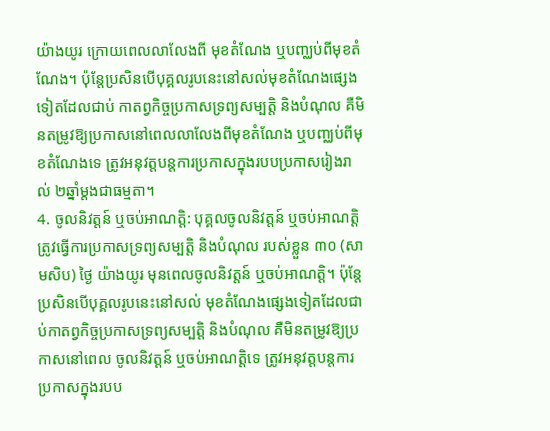យ៉ាងយូរ ក្រោយពេលលាលែងពី មុខតំណែង ឬបញ្ឈប់ពីមុខតំណែង។ ប៉ុន្តែប្រសិនបើបុគ្គលរូបនេះនៅសល់មុខតំណែងផ្សេងទៀតដែលជាប់ កាតព្វកិច្ចប្រកាសទ្រព្យសម្បត្តិ និងបំណុល គឺមិនតម្រូវឱ្យប្រកាសនៅពេលលាលែងពីមុខតំណែង ឬបញ្ឈប់ពីមុខតំណែងទេ ត្រូវអនុវត្តបន្តការប្រកាសក្នុងរបបប្រកាសរៀងរាល់ ២ឆ្នាំម្តងជាធម្មតា។
4. ចូលនិវត្តន៍ ឬចប់អាណត្តិ: បុគ្គលចូលនិវត្តន៍ ឬចប់អាណត្តិ ត្រូវធ្វើការប្រកាសទ្រព្យសម្បត្តិ និងបំណុល របស់ខ្លួន ៣០ (សាមសិប) ថ្ងៃ យ៉ាងយូរ មុនពេលចូលនិវត្តន៍ ឬចប់អាណត្តិ។ ប៉ុន្តែប្រសិនបើបុគ្គលរូបនេះនៅសល់ មុខតំណែងផ្សេងទៀតដែលជាប់កាតព្វកិច្ចប្រកាសទ្រព្យសម្បត្តិ និងបំណុល គឺមិនតម្រូវឱ្យប្រកាសនៅពេល ចូលនិវត្តន៍ ឬចប់អាណត្តិទេ ត្រូវអនុវត្តបន្តការប្រកាសក្នុងរបប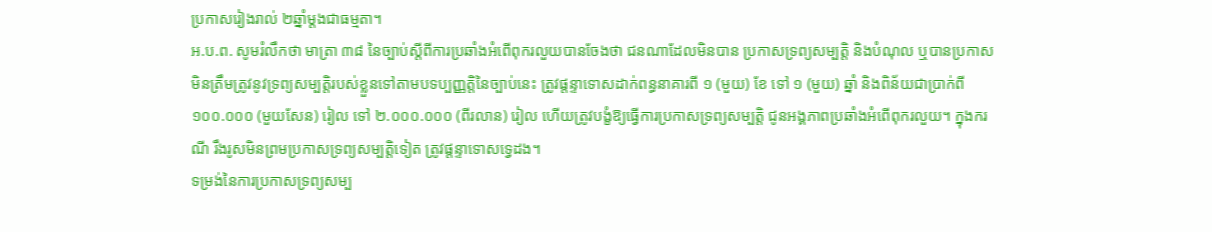ប្រកាសរៀងរាល់ ២ឆ្នាំម្ដងជាធម្មតា។
អ.ប.ព. សូមរំលឹកថា មាត្រា ៣៨ នៃច្បាប់ស្តីពីការប្រឆាំងអំពើពុករលួយបានចែងថា ជនណាដែលមិនបាន ប្រកាសទ្រព្យសម្បត្តិ និងបំណុល ឬបានប្រកាសមិនត្រឹមត្រូវនូវទ្រព្យសម្បត្តិរបស់ខ្លួនទៅតាមបទប្បញ្ញត្តិនៃច្បាប់នេះ ត្រូវផ្តន្ទាទោសដាក់ពន្ធនាគារពី ១ (មួយ) ខែ ទៅ ១ (មួយ) ឆ្នាំ និងពិន័យជាប្រាក់ពី ១០០.០០០ (មួយសែន) រៀល ទៅ ២.០០០.០០០ (ពីរលាន) រៀល ហើយត្រូវបង្ខំឱ្យធ្វើការប្រកាសទ្រព្យសម្បត្តិ ជូនអង្គភាពប្រឆាំងអំពើពុករលួយ។ ក្នុងករណី រឹងរូសមិនព្រមប្រកាសទ្រព្យសម្បត្តិទៀត ត្រូវផ្តន្ទាទោសទ្វេដង។
ទម្រង់នៃការប្រកាសទ្រព្យសម្ប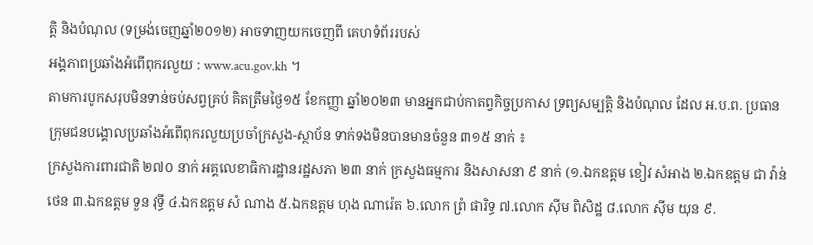ត្តិ និងបំណុល (ទម្រង់ចេញឆ្នាំ២០១២) អាចទាញយកចេញពី គេហទំព័ររបស់
អង្គភាពប្រឆាំងអំពើពុករលួយ : www.acu.gov.kh ។
តាមការបូកសរុបមិនទាន់ចប់សព្វគ្រប់ គិតត្រឹមថ្ងៃ១៥ ខែកញ្ញា ឆ្នាំ២០២៣ មានអ្នកជាប់កាតព្វកិច្ចប្រកាស ទ្រព្យសម្បត្តិ និងបំណុល ដែល អ.ប.ព. ប្រធានក្រុមជនបង្គោលប្រឆាំងអំពើពុករលួយប្រចាំក្រសួង-ស្ថាប័ន ទាក់ទងមិនបានមានចំនួន ៣១៥ នាក់ ៖
ក្រសួងការពារជាតិ ២៧០ នាក់ អគ្គលេខាធិការដ្ឋានរដ្ឋសភា ២៣ នាក់ ក្រសួងធម្មការ និងសាសនា ៩ នាក់ (១.ឯកឧត្តម ខៀវ សំអាង ២.ឯកឧត្តម ជា វ៉ាន់ថេន ៣.ឯកឧត្តម ទួន វុទ្ធី ៤.ឯកឧត្តម សំ ណាង ៥.ឯកឧត្ដម ហុង ណារ៉េត ៦.លោក ព្រំ ផារិទ្ធ ៧.លោក ស៊ីម ពិសិដ្ឋ ៨.លោក ស៊ីម យុន ៩.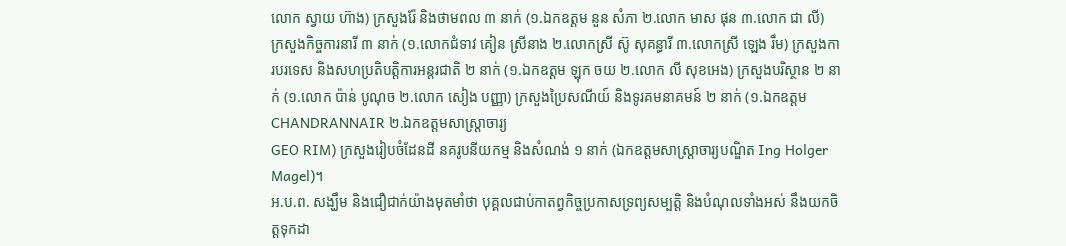លោក ស្វាយ ហ៊ាង) ក្រសួងរ៉ែ និងថាមពល ៣ នាក់ (១.ឯកឧត្តម នួន សំភា ២.លោក មាស ផុន ៣.លោក ជា លី)
ក្រសួងកិច្ចការនារី ៣ នាក់ (១.លោកជំទាវ គៀន ស្រីនាង ២.លោកស្រី ស៊ូ សុគន្ធារី ៣.លោកស្រី ឡេង រឹម) ក្រសួងការបរទេស និងសហប្រតិបត្តិការអន្តរជាតិ ២ នាក់ (១.ឯកឧត្តម ឡុក ចយ ២.លោក លី សុខអេង) ក្រសួងបរិស្ថាន ២ នាក់ (១.លោក ប៉ាន់ បូណុច ២.លោក សៀង បញ្ញា) ក្រសួងប្រៃសណីយ៍ និងទូរគមនាគមន៍ ២ នាក់ (១.ឯកឧត្តម CHANDRANNAIR ២.ឯកឧត្តមសាស្ត្រាចារ្យ
GEO RIM) ក្រសួងរៀបចំដែនដី នគរូបនីយកម្ម និងសំណង់ ១ នាក់ (ឯកឧត្តមសាស្ត្រាចារ្យបណ្ឌិត Ing Holger Magel)។
អ.ប.ព. សង្ឃឹម និងជឿជាក់យ៉ាងមុតមាំថា បុគ្គលជាប់កាតព្វកិច្ចប្រកាសទ្រព្យសម្បត្តិ និងបំណុលទាំងអស់ នឹងយកចិត្តទុកដា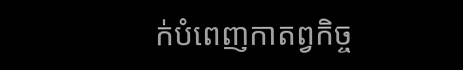ក់បំពេញកាតព្វកិច្ច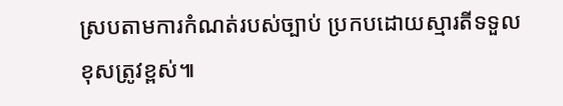ស្របតាមការកំណត់របស់ច្បាប់ ប្រកបដោយស្មារតីទទួលខុសត្រូវខ្ពស់៕